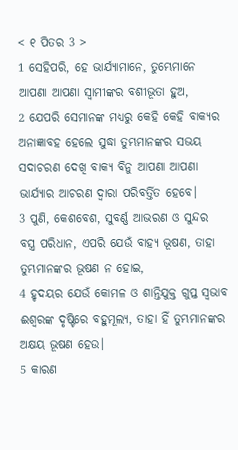< ୧ ପିତର 3 >
1 ସେହିପରି, ହେ ଭାର୍ଯ୍ୟାମାନେ, ତୁମ୍ଭେମାନେ ଆପଣା ଆପଣା ସ୍ୱାମୀଙ୍କର ବଶୀଭୂତା ହୁଅ,
2 ଯେପରି ସେମାନଙ୍କ ମଧ୍ୟରୁ କେହି କେହି ବାକ୍ୟର ଅନାଜ୍ଞାବହ ହେଲେ ସୁଦ୍ଧା ତୁମ୍ଭମାନଙ୍କର ସଭୟ ସଦାଚରଣ ଦେଖି ବାକ୍ୟ ବିନୁ ଆପଣା ଆପଣା ଭାର୍ଯ୍ୟାର ଆଚରଣ ଦ୍ୱାରା ପରିବର୍ତ୍ତିତ ହେବେ।
3 ପୁଣି, କେଶବେଶ, ସୁବର୍ଣ୍ଣ ଆଭରଣ ଓ ସୁନ୍ଦର ବସ୍ତ୍ର ପରିଧାନ, ଏପରି ଯେଉଁ ବାହ୍ୟ ଭୂଷଣ, ତାହା ତୁମ୍ଭମାନଙ୍କର ଭୂଷଣ ନ ହୋଇ,
4 ହୃଦୟର ଯେଉଁ କୋମଳ ଓ ଶାନ୍ତିଯୁକ୍ତ ଗୁପ୍ତ ସ୍ୱଭାବ ଈଶ୍ବରଙ୍କ ଦୃଷ୍ଟିରେ ବହୁମୂଲ୍ୟ, ତାହା ହିଁ ତୁମ୍ଭମାନଙ୍କର ଅକ୍ଷୟ ଭୂଷଣ ହେଉ।
5 କାରଣ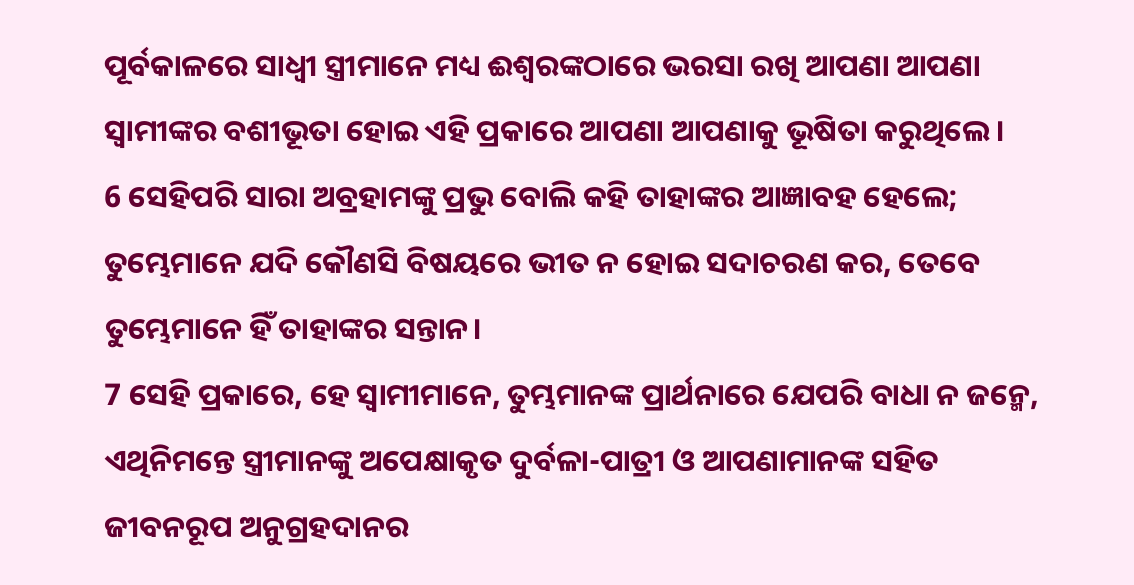ପୂର୍ବକାଳରେ ସାଧ୍ୱୀ ସ୍ତ୍ରୀମାନେ ମଧ୍ୟ ଈଶ୍ବରଙ୍କଠାରେ ଭରସା ରଖି ଆପଣା ଆପଣା ସ୍ୱାମୀଙ୍କର ବଶୀଭୂତା ହୋଇ ଏହି ପ୍ରକାରେ ଆପଣା ଆପଣାକୁ ଭୂଷିତା କରୁଥିଲେ।
6 ସେହିପରି ସାରା ଅବ୍ରହାମଙ୍କୁ ପ୍ରଭୁ ବୋଲି କହି ତାହାଙ୍କର ଆଜ୍ଞାବହ ହେଲେ; ତୁମ୍ଭେମାନେ ଯଦି କୌଣସି ବିଷୟରେ ଭୀତ ନ ହୋଇ ସଦାଚରଣ କର, ତେବେ ତୁମ୍ଭେମାନେ ହିଁ ତାହାଙ୍କର ସନ୍ତାନ।
7 ସେହି ପ୍ରକାରେ, ହେ ସ୍ୱାମୀମାନେ, ତୁମ୍ଭମାନଙ୍କ ପ୍ରାର୍ଥନାରେ ଯେପରି ବାଧା ନ ଜନ୍ମେ, ଏଥିନିମନ୍ତେ ସ୍ତ୍ରୀମାନଙ୍କୁ ଅପେକ୍ଷାକୃତ ଦୁର୍ବଳା-ପାତ୍ରୀ ଓ ଆପଣାମାନଙ୍କ ସହିତ ଜୀବନରୂପ ଅନୁଗ୍ରହଦାନର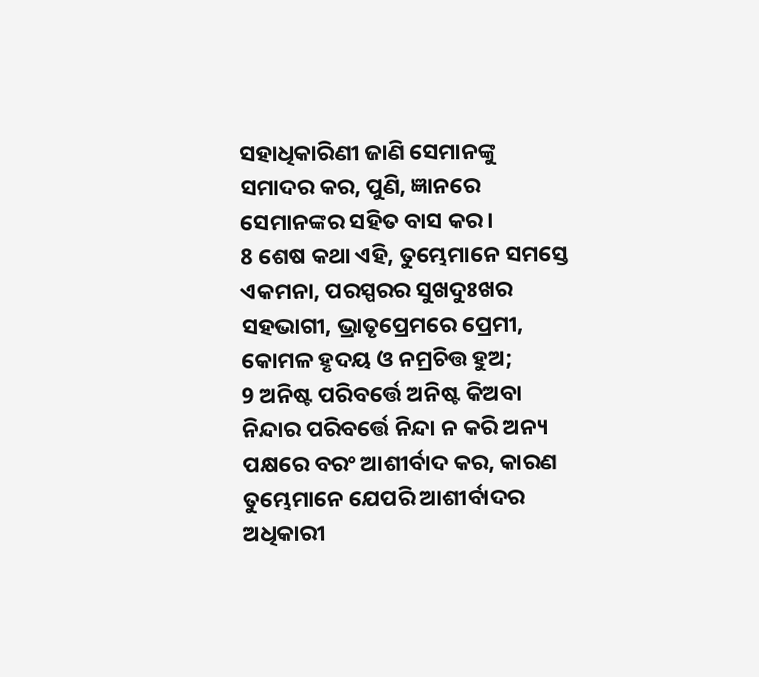ସହାଧିକାରିଣୀ ଜାଣି ସେମାନଙ୍କୁ ସମାଦର କର, ପୁଣି, ଜ୍ଞାନରେ ସେମାନଙ୍କର ସହିତ ବାସ କର।
8 ଶେଷ କଥା ଏହି, ତୁମ୍ଭେମାନେ ସମସ୍ତେ ଏକମନା, ପରସ୍ପରର ସୁଖଦୁଃଖର ସହଭାଗୀ, ଭ୍ରାତୃପ୍ରେମରେ ପ୍ରେମୀ, କୋମଳ ହୃଦୟ ଓ ନମ୍ରଚିତ୍ତ ହୁଅ;
9 ଅନିଷ୍ଟ ପରିବର୍ତ୍ତେ ଅନିଷ୍ଟ କିଅବା ନିନ୍ଦାର ପରିବର୍ତ୍ତେ ନିନ୍ଦା ନ କରି ଅନ୍ୟ ପକ୍ଷରେ ବରଂ ଆଶୀର୍ବାଦ କର, କାରଣ ତୁମ୍ଭେମାନେ ଯେପରି ଆଶୀର୍ବାଦର ଅଧିକାରୀ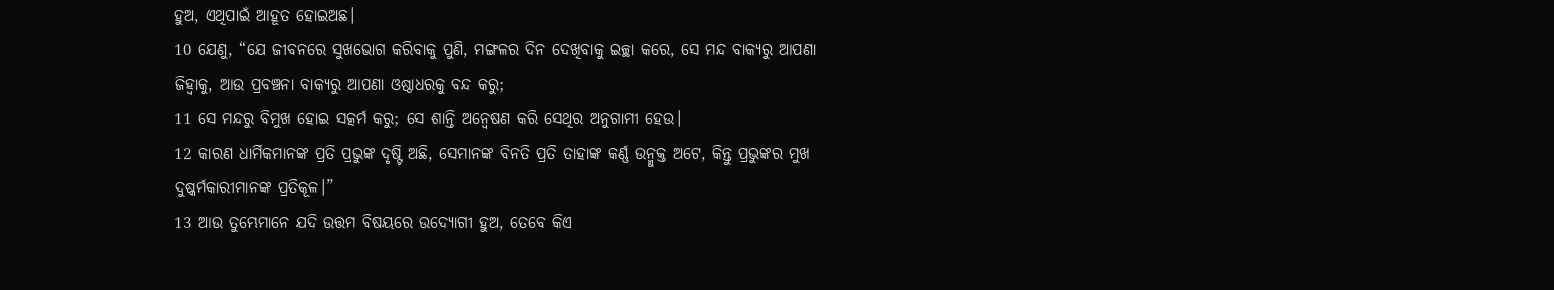ହୁଅ, ଏଥିପାଇଁ ଆହୂତ ହୋଇଅଛ।
10 ଯେଣୁ, “ଯେ ଜୀବନରେ ସୁଖଭୋଗ କରିବାକୁ ପୁଣି, ମଙ୍ଗଳର ଦିନ ଦେଖିବାକୁ ଇଚ୍ଛା କରେ, ସେ ମନ୍ଦ ବାକ୍ୟରୁ ଆପଣା ଜିହ୍ୱାକୁ, ଆଉ ପ୍ରବଞ୍ଚନା ବାକ୍ୟରୁ ଆପଣା ଓଷ୍ଠାଧରକୁ ବନ୍ଦ କରୁ;
11 ସେ ମନ୍ଦରୁ ବିମୁଖ ହୋଇ ସତ୍କର୍ମ କରୁ; ସେ ଶାନ୍ତି ଅନ୍ୱେଷଣ କରି ସେଥିର ଅନୁଗାମୀ ହେଉ।
12 କାରଣ ଧାର୍ମିକମାନଙ୍କ ପ୍ରତି ପ୍ରଭୁଙ୍କ ଦୃଷ୍ଟି ଅଛି, ସେମାନଙ୍କ ବିନତି ପ୍ରତି ତାହାଙ୍କ କର୍ଣ୍ଣ ଉନ୍ମୁକ୍ତ ଅଟେ, କିନ୍ତୁ ପ୍ରଭୁଙ୍କର ମୁଖ ଦୁଷ୍କର୍ମକାରୀମାନଙ୍କ ପ୍ରତିକୂଳ।”
13 ଆଉ ତୁମ୍ଭେମାନେ ଯଦି ଉତ୍ତମ ବିଷୟରେ ଉଦ୍ଯୋଗୀ ହୁଅ, ତେବେ କିଏ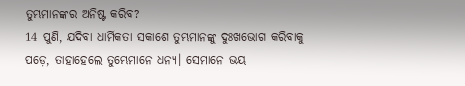ତୁମ୍ଭମାନଙ୍କର ଅନିଷ୍ଟ କରିବ?
14 ପୁଣି, ଯଦିବା ଧାର୍ମିକତା ସକାଶେ ତୁମ୍ଭମାନଙ୍କୁ ଦୁଃଖଭୋଗ କରିବାକୁ ପଡ଼େ, ତାହାହେଲେ ତୁମ୍ଭେମାନେ ଧନ୍ୟ। ସେମାନେ ଭୟ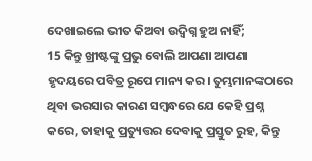ଦେଖାଇଲେ ଭୀତ କିଅବା ଉଦ୍ବିଗ୍ନ ହୁଅ ନାହିଁ;
15 କିନ୍ତୁ ଖ୍ରୀଷ୍ଟଙ୍କୁ ପ୍ରଭୁ ବୋଲି ଆପଣା ଆପଣା ହୃଦୟରେ ପବିତ୍ର ରୂପେ ମାନ୍ୟ କର। ତୁମ୍ଭମାନଙ୍କଠାରେ ଥିବା ଭରସାର କାରଣ ସମ୍ବନ୍ଧରେ ଯେ କେହି ପ୍ରଶ୍ନ କରେ, ତାହାକୁ ପ୍ରତ୍ୟୁତ୍ତର ଦେବାକୁ ପ୍ରସ୍ତୁତ ରୁହ, କିନ୍ତୁ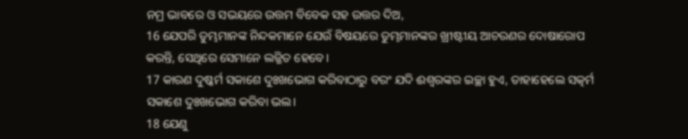ନମ୍ର ଭାବରେ ଓ ସଭୟରେ ଉତ୍ତମ ବିବେକ ସହ ଉତ୍ତର ଦିଅ,
16 ଯେପରି ତୁମ୍ଭମାନଙ୍କ ନିନ୍ଦକମାନେ ଯେଉଁ ବିଷୟରେ ତୁମ୍ଭମାନଙ୍କର ଖ୍ରୀଷ୍ଟୀୟ ଆଚରଣର ଦୋଷାରୋପ କରନ୍ତି, ସେଥିରେ ସେମାନେ ଲଜ୍ଜିତ ହେବେ।
17 କାରଣ ଦୁଷ୍କର୍ମ ସକାଶେ ଦୁଃଖଭୋଗ କରିବାଠାରୁ ବରଂ ଯଦି ଈଶ୍ବରଙ୍କର ଇଚ୍ଛା ହୁଏ, ତାହାହେଲେ ସତ୍କର୍ମ ସକାଶେ ଦୁଃଖଭୋଗ କରିବା ଭଲ।
18 ଯେଣୁ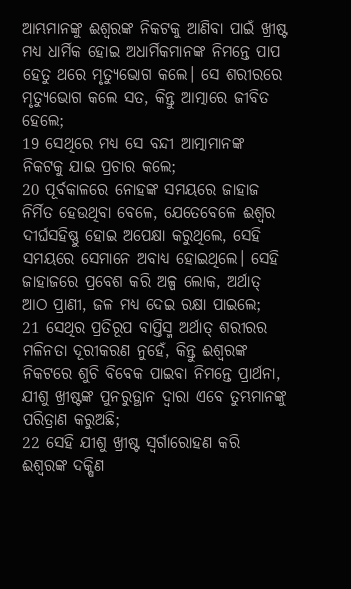ଆମ୍ଭମାନଙ୍କୁ ଈଶ୍ବରଙ୍କ ନିକଟକୁ ଆଣିବା ପାଇଁ ଖ୍ରୀଷ୍ଟ ମଧ୍ୟ ଧାର୍ମିକ ହୋଇ ଅଧାର୍ମିକମାନଙ୍କ ନିମନ୍ତେ ପାପ ହେତୁ ଥରେ ମୃତ୍ୟୁଭୋଗ କଲେ। ସେ ଶରୀରରେ ମୃତ୍ୟୁଭୋଗ କଲେ ସତ, କିନ୍ତୁ ଆତ୍ମାରେ ଜୀବିତ ହେଲେ;
19 ସେଥିରେ ମଧ୍ୟ ସେ ବନ୍ଦୀ ଆତ୍ମାମାନଙ୍କ ନିକଟକୁ ଯାଇ ପ୍ରଚାର କଲେ;
20 ପୂର୍ବକାଳରେ ନୋହଙ୍କ ସମୟରେ ଜାହାଜ ନିର୍ମିତ ହେଉଥିବା ବେଳେ, ଯେତେବେଳେ ଈଶ୍ବର ଦୀର୍ଘସହିଷ୍ଣୁ ହୋଇ ଅପେକ୍ଷା କରୁଥିଲେ, ସେହି ସମୟରେ ସେମାନେ ଅବାଧ୍ୟ ହୋଇଥିଲେ। ସେହି ଜାହାଜରେ ପ୍ରବେଶ କରି ଅଳ୍ପ ଲୋକ, ଅର୍ଥାତ୍ ଆଠ ପ୍ରାଣୀ, ଜଳ ମଧ୍ୟ ଦେଇ ରକ୍ଷା ପାଇଲେ;
21 ସେଥିର ପ୍ରତିରୂପ ବାପ୍ତିସ୍ମ ଅର୍ଥାତ୍ ଶରୀରର ମଳିନତା ଦୂରୀକରଣ ନୁହେଁ, କିନ୍ତୁ ଈଶ୍ବରଙ୍କ ନିକଟରେ ଶୁଚି ବିବେକ ପାଇବା ନିମନ୍ତେ ପ୍ରାର୍ଥନା, ଯୀଶୁ ଖ୍ରୀଷ୍ଟଙ୍କ ପୁନରୁତ୍ଥାନ ଦ୍ୱାରା ଏବେ ତୁମ୍ଭମାନଙ୍କୁ ପରିତ୍ରାଣ କରୁଅଛି;
22 ସେହି ଯୀଶୁ ଖ୍ରୀଷ୍ଟ ସ୍ୱର୍ଗାରୋହଣ କରି ଈଶ୍ବରଙ୍କ ଦକ୍ଷିଣ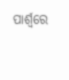ପାର୍ଶ୍ୱରେ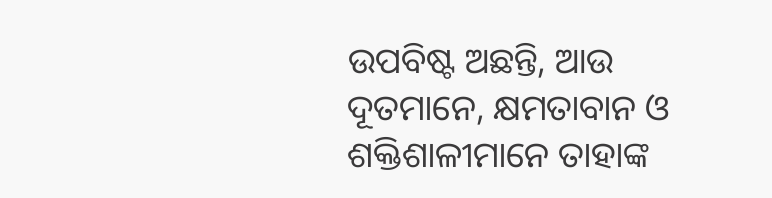ଉପବିଷ୍ଟ ଅଛନ୍ତି, ଆଉ ଦୂତମାନେ, କ୍ଷମତାବାନ ଓ ଶକ୍ତିଶାଳୀମାନେ ତାହାଙ୍କ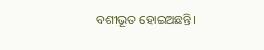ବଶୀଭୂତ ହୋଇଅଛନ୍ତି।